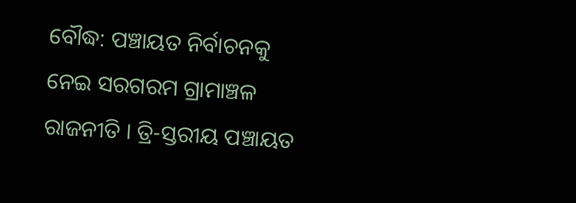ବୌଦ୍ଧ: ପଞ୍ଚାୟତ ନିର୍ବାଚନକୁ ନେଇ ସରଗରମ ଗ୍ରାମାଞ୍ଚଳ ରାଜନୀତି । ତ୍ରି-ସ୍ତରୀୟ ପଞ୍ଚାୟତ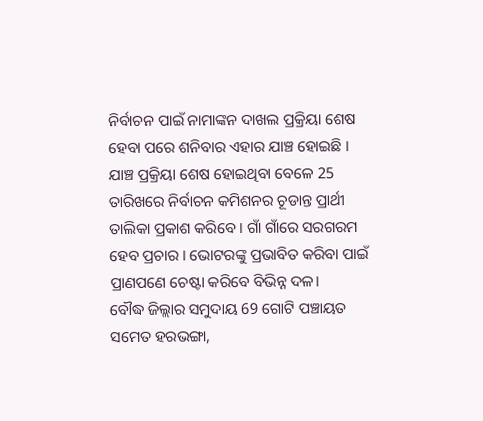ନିର୍ବାଚନ ପାଇଁ ନାମାଙ୍କନ ଦାଖଲ ପ୍ରକ୍ରିୟା ଶେଷ ହେବା ପରେ ଶନିବାର ଏହାର ଯାଞ୍ଚ ହୋଇଛି । ଯାଞ୍ଚ ପ୍ରକ୍ରିୟା ଶେଷ ହୋଇଥିବା ବେଳେ 25 ତାରିଖରେ ନିର୍ବାଚନ କମିଶନର ଚୂଡାନ୍ତ ପ୍ରାର୍ଥୀ ତାଲିକା ପ୍ରକାଶ କରିବେ । ଗାଁ ଗାଁରେ ସରଗରମ ହେବ ପ୍ରଚାର । ଭୋଟରଙ୍କୁ ପ୍ରଭାବିତ କରିବା ପାଇଁ ପ୍ରାଣପଣେ ଚେଷ୍ଟା କରିବେ ବିଭିନ୍ନ ଦଳ।
ବୌଦ୍ଧ ଜିଲ୍ଲାର ସମୁଦାୟ 69 ଗୋଟି ପଞ୍ଚାୟତ ସମେତ ହରଭଙ୍ଗା,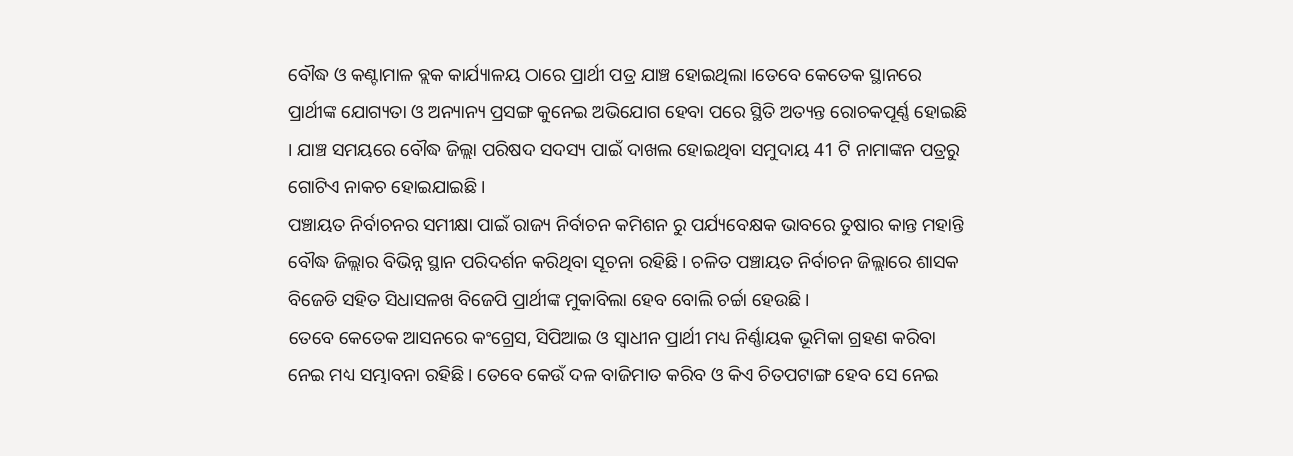ବୌଦ୍ଧ ଓ କଣ୍ଟାମାଳ ବ୍ଲକ କାର୍ଯ୍ୟାଳୟ ଠାରେ ପ୍ରାର୍ଥୀ ପତ୍ର ଯାଞ୍ଚ ହୋଇଥିଲା ।ତେବେ କେତେକ ସ୍ଥାନରେ ପ୍ରାର୍ଥୀଙ୍କ ଯୋଗ୍ୟତା ଓ ଅନ୍ୟାନ୍ୟ ପ୍ରସଙ୍ଗ କୁନେଇ ଅଭିଯୋଗ ହେବା ପରେ ସ୍ଥିତି ଅତ୍ୟନ୍ତ ରୋଚକପୂର୍ଣ୍ଣ ହୋଇଛି । ଯାଞ୍ଚ ସମୟରେ ବୌଦ୍ଧ ଜିଲ୍ଲା ପରିଷଦ ସଦସ୍ୟ ପାଇଁ ଦାଖଲ ହୋଇଥିବା ସମୁଦାୟ 41 ଟି ନାମାଙ୍କନ ପତ୍ରରୁ ଗୋଟିଏ ନାକଚ ହୋଇଯାଇଛି ।
ପଞ୍ଚାୟତ ନିର୍ବାଚନର ସମୀକ୍ଷା ପାଇଁ ରାଜ୍ୟ ନିର୍ବାଚନ କମିଶନ ରୁ ପର୍ଯ୍ୟବେକ୍ଷକ ଭାବରେ ତୁଷାର କାନ୍ତ ମହାନ୍ତି ବୌଦ୍ଧ ଜିଲ୍ଲାର ବିଭିନ୍ନ ସ୍ଥାନ ପରିଦର୍ଶନ କରିଥିବା ସୂଚନା ରହିଛି । ଚଳିତ ପଞ୍ଚାୟତ ନିର୍ବାଚନ ଜିଲ୍ଲାରେ ଶାସକ ବିଜେଡି ସହିତ ସିଧାସଳଖ ବିଜେପି ପ୍ରାର୍ଥୀଙ୍କ ମୁକାବିଲା ହେବ ବୋଲି ଚର୍ଚ୍ଚା ହେଉଛି ।
ତେବେ କେତେକ ଆସନରେ କଂଗ୍ରେସ, ସିପିଆଇ ଓ ସ୍ବାଧୀନ ପ୍ରାର୍ଥୀ ମଧ୍ୟ ନିର୍ଣ୍ଣାୟକ ଭୂମିକା ଗ୍ରହଣ କରିବା ନେଇ ମଧ୍ୟ ସମ୍ଭାବନା ରହିଛି । ତେବେ କେଉଁ ଦଳ ବାଜିମାତ କରିବ ଓ କିଏ ଚିତପଟାଙ୍ଗ ହେବ ସେ ନେଇ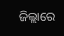ଜିଲ୍ଲାରେ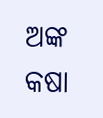ଅଙ୍କ କଷା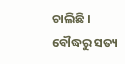ଚାଲିଛି ।
ବୌଦ୍ଧରୁ ସତ୍ୟ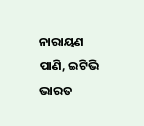ନାରାୟଣ ପାଣି, ଇଟିଭି ଭାରତ